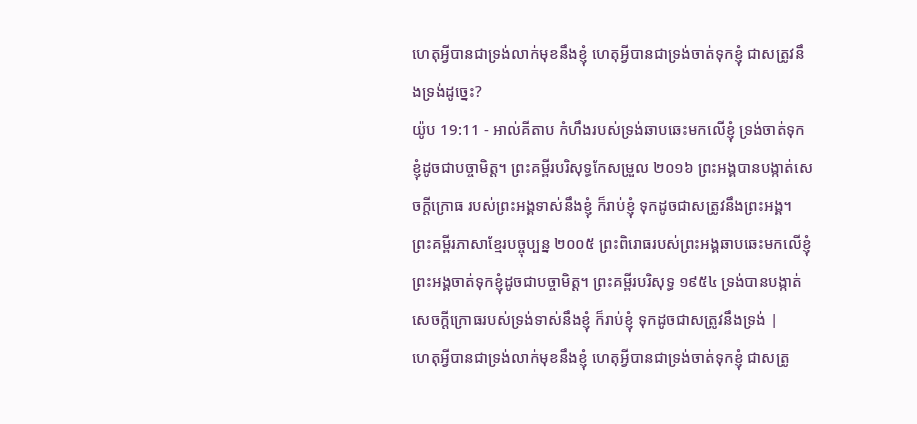ហេតុអ្វីបានជាទ្រង់លាក់មុខនឹងខ្ញុំ ហេតុអ្វីបានជាទ្រង់ចាត់ទុកខ្ញុំ ជាសត្រូវនឹងទ្រង់ដូច្នេះ?
យ៉ូប 19:11 - អាល់គីតាប កំហឹងរបស់ទ្រង់ឆាបឆេះមកលើខ្ញុំ ទ្រង់ចាត់ទុកខ្ញុំដូចជាបច្ចាមិត្ត។ ព្រះគម្ពីរបរិសុទ្ធកែសម្រួល ២០១៦ ព្រះអង្គបានបង្កាត់សេចក្ដីក្រោធ របស់ព្រះអង្គទាស់នឹងខ្ញុំ ក៏រាប់ខ្ញុំ ទុកដូចជាសត្រូវនឹងព្រះអង្គ។ ព្រះគម្ពីរភាសាខ្មែរបច្ចុប្បន្ន ២០០៥ ព្រះពិរោធរបស់ព្រះអង្គឆាបឆេះមកលើខ្ញុំ ព្រះអង្គចាត់ទុកខ្ញុំដូចជាបច្ចាមិត្ត។ ព្រះគម្ពីរបរិសុទ្ធ ១៩៥៤ ទ្រង់បានបង្កាត់សេចក្ដីក្រោធរបស់ទ្រង់ទាស់នឹងខ្ញុំ ក៏រាប់ខ្ញុំ ទុកដូចជាសត្រូវនឹងទ្រង់ |
ហេតុអ្វីបានជាទ្រង់លាក់មុខនឹងខ្ញុំ ហេតុអ្វីបានជាទ្រង់ចាត់ទុកខ្ញុំ ជាសត្រូ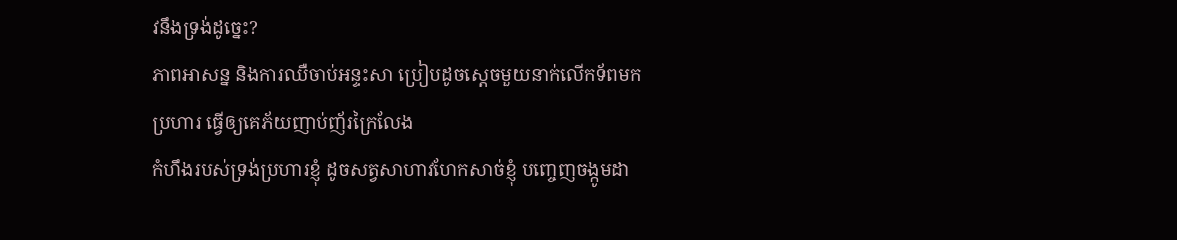វនឹងទ្រង់ដូច្នេះ?
ភាពអាសន្ន និងការឈឺចាប់អន្ទះសា ប្រៀបដូចស្ដេចមួយនាក់លើកទ័ពមកប្រហារ ធ្វើឲ្យគេភ័យញាប់ញ័រក្រៃលែង
កំហឹងរបស់ទ្រង់ប្រហារខ្ញុំ ដូចសត្វសាហាវហែកសាច់ខ្ញុំ បញ្ចេញចង្កូមដា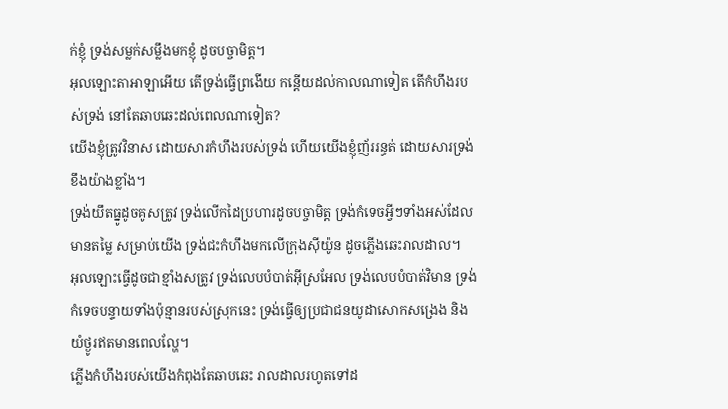ក់ខ្ញុំ ទ្រង់សម្លក់សម្លឹងមកខ្ញុំ ដូចបច្ចាមិត្ត។
អុលឡោះតាអាឡាអើយ តើទ្រង់ធ្វើព្រងើយ កន្តើយដល់កាលណាទៀត តើកំហឹងរបស់ទ្រង់ នៅតែឆាបឆេះដល់ពេលណាទៀត?
យើងខ្ញុំត្រូវវិនាស ដោយសារកំហឹងរបស់ទ្រង់ ហើយយើងខ្ញុំញ័ររន្ធត់ ដោយសារទ្រង់ខឹងយ៉ាងខ្លាំង។
ទ្រង់យឹតធ្នូដូចគូសត្រូវ ទ្រង់លើកដៃប្រហារដូចបច្ចាមិត្ត ទ្រង់កំទេចអ្វីៗទាំងអស់ដែលមានតម្លៃ សម្រាប់យើង ទ្រង់ជះកំហឹងមកលើក្រុងស៊ីយ៉ូន ដូចភ្លើងឆេះរាលដាល។
អុលឡោះធ្វើដូចជាខ្មាំងសត្រូវ ទ្រង់លេបបំបាត់អ៊ីស្រអែល ទ្រង់លេបបំបាត់វិមាន ទ្រង់កំទេចបន្ទាយទាំងប៉ុន្មានរបស់ស្រុកនេះ ទ្រង់ធ្វើឲ្យប្រជាជនយូដាសោកសង្រេង និងយំថ្ងូរឥតមានពេលល្ហែ។
ភ្លើងកំហឹងរបស់យើងកំពុងតែឆាបឆេះ រាលដាលរហូតទៅដ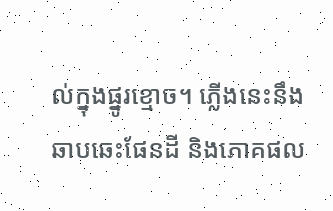ល់ក្នុងផ្នូរខ្មោច។ ភ្លើងនេះនឹងឆាបឆេះផែនដី និងភោគផល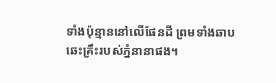ទាំងប៉ុន្មាននៅលើផែនដី ព្រមទាំងឆាបឆេះគ្រឹះរបស់ភ្នំនានាផង។